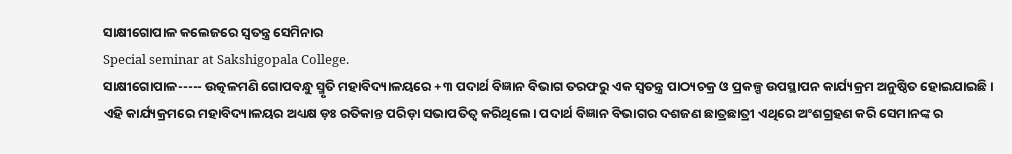ସାକ୍ଷୀଗୋପାଳ କଲେଜରେ ସ୍ବତନ୍ତ୍ର ସେମିନାର
Special seminar at Sakshigopala College.
ସାକ୍ଷୀଗୋପାଳ----- ଉତ୍କଳମଣି ଗୋପବନ୍ଧୁ ସ୍ମୃତି ମହାବିଦ୍ୟାଳୟରେ +୩ ପଦାର୍ଥ ବିଜ୍ଞାନ ବିଭାଗ ତରଫରୁ ଏକ ସ୍ବତନ୍ତ୍ର ପାଠ୍ୟଚକ୍ର ଓ ପ୍ରକଳ୍ପ ଉପସ୍ଥାପନ କାର୍ଯ୍ୟକ୍ରମ ଅନୁଷ୍ଠିତ ହୋଇଯାଇଛି। ଏହି କାର୍ଯ୍ୟକ୍ରମରେ ମହାବିଦ୍ୟାଳୟର ଅଧ୍ୟକ୍ଷ ଡ଼ଃ ରତିକାନ୍ତ ପରିଡ଼ା ସଭାପତିତ୍ବ କରିଥିଲେ। ପଦାର୍ଥ ବିଜ୍ଞାନ ବିଭାଗର ଦଶଜଣ ଛାତ୍ରଛାତ୍ରୀ ଏଥିରେ ଅଂଶଗ୍ରହଣ କରି ସେମାନଙ୍କ ର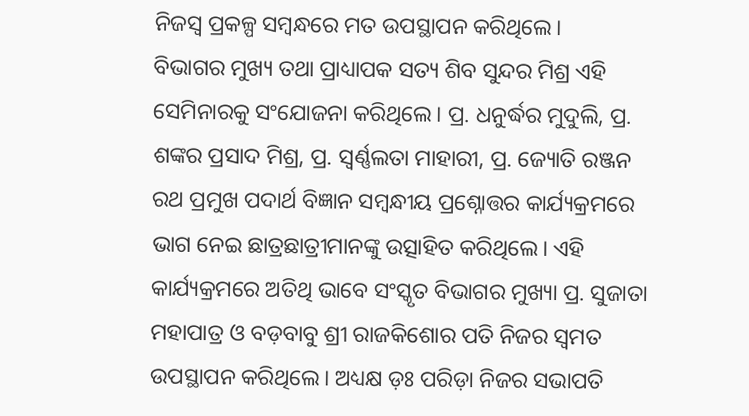ନିଜସ୍ୱ ପ୍ରକଳ୍ପ ସମ୍ବନ୍ଧରେ ମତ ଉପସ୍ଥାପନ କରିଥିଲେ।
ବିଭାଗର ମୁଖ୍ୟ ତଥା ପ୍ରାଧ୍ୟାପକ ସତ୍ୟ ଶିବ ସୁନ୍ଦର ମିଶ୍ର ଏହି ସେମିନାରକୁ ସଂଯୋଜନା କରିଥିଲେ। ପ୍ର. ଧନୁର୍ଦ୍ଧର ମୁଦୁଲି, ପ୍ର. ଶଙ୍କର ପ୍ରସାଦ ମିଶ୍ର, ପ୍ର. ସ୍ୱର୍ଣ୍ଣଲତା ମାହାରୀ, ପ୍ର. ଜ୍ୟୋତି ରଞ୍ଜନ ରଥ ପ୍ରମୁଖ ପଦାର୍ଥ ବିଜ୍ଞାନ ସମ୍ବନ୍ଧୀୟ ପ୍ରଶ୍ନୋତ୍ତର କାର୍ଯ୍ୟକ୍ରମରେ ଭାଗ ନେଇ ଛାତ୍ରଛାତ୍ରୀମାନଙ୍କୁ ଉତ୍ସାହିତ କରିଥିଲେ। ଏହି କାର୍ଯ୍ୟକ୍ରମରେ ଅତିଥି ଭାବେ ସଂସ୍କୃତ ବିଭାଗର ମୁଖ୍ୟା ପ୍ର. ସୁଜାତା ମହାପାତ୍ର ଓ ବଡ଼ବାବୁ ଶ୍ରୀ ରାଜକିଶୋର ପତି ନିଜର ସ୍ବମତ ଉପସ୍ଥାପନ କରିଥିଲେ। ଅଧ୍ୟକ୍ଷ ଡ଼ଃ ପରିଡ଼ା ନିଜର ସଭାପତି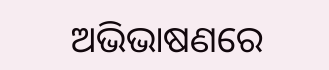ଅଭିଭାଷଣରେ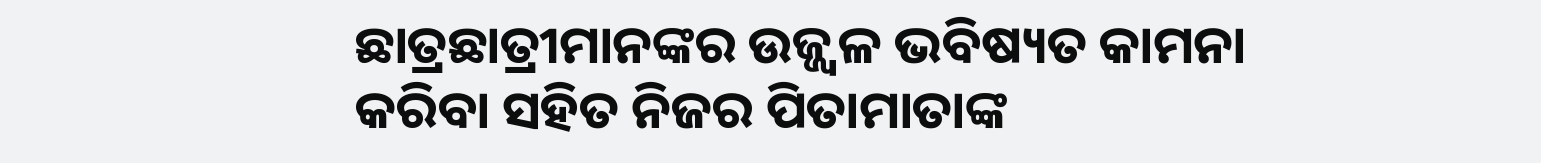ଛାତ୍ରଛାତ୍ରୀମାନଙ୍କର ଉଜ୍ଜ୍ବଳ ଭବିଷ୍ୟତ କାମନା କରିବା ସହିତ ନିଜର ପିତାମାତାଙ୍କ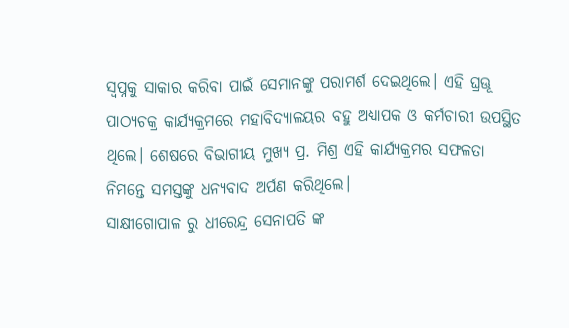ସ୍ବପ୍ନକୁ ସାକାର କରିବା ପାଇଁ ସେମାନଙ୍କୁ ପରାମର୍ଶ ଦେଇଥିଲେ। ଏହି ଘ୍ରଊୂ ପାଠ୍ୟଚକ୍ର କାର୍ଯ୍ୟକ୍ରମରେ ମହାବିଦ୍ୟାଳୟର ବହୁ ଅଧ୍ୟାପକ ଓ କର୍ମଚାରୀ ଉପସ୍ଥିତ ଥିଲେ। ଶେଷରେ ବିଭାଗୀୟ ମୁଖ୍ୟ ପ୍ର. ମିଶ୍ର ଏହି କାର୍ଯ୍ୟକ୍ରମର ସଫଳତା ନିମନ୍ତେ ସମସ୍ତଙ୍କୁ ଧନ୍ୟବାଦ ଅର୍ପଣ କରିଥିଲେ।
ସାକ୍ଷୀଗୋପାଳ ରୁ ଧୀରେନ୍ଦ୍ର ସେନାପତି ଙ୍କ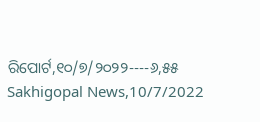ରିପୋର୍ଟ,୧୦/୭/୨୦୨୨----୬,୫୫ Sakhigopal News,10/7/2022